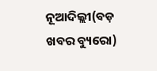ନୂଆଦିଲ୍ଲୀ(ବଡ଼ ଖବର ବ୍ୟୁରୋ)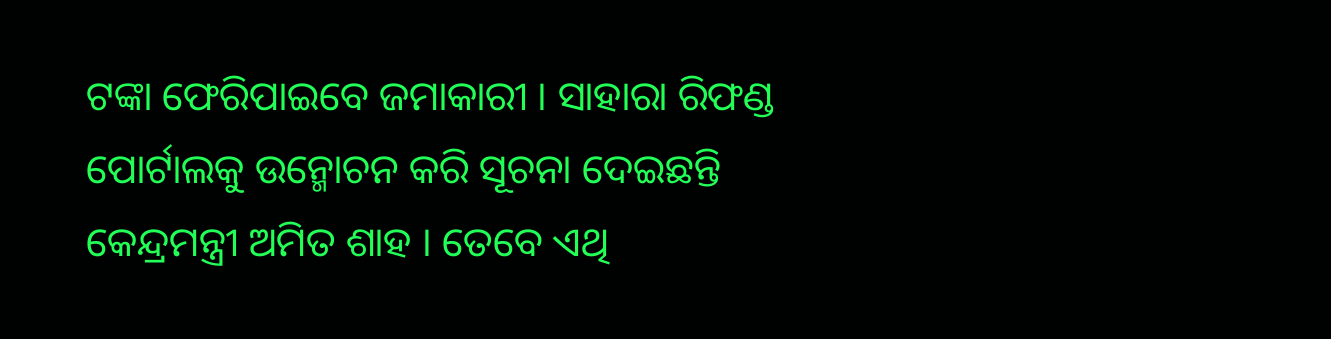ଟଙ୍କା ଫେରିପାଇବେ ଜମାକାରୀ । ସାହାରା ରିଫଣ୍ଡ ପୋର୍ଟାଲକୁ ଉନ୍ମୋଚନ କରି ସୂଚନା ଦେଇଛନ୍ତି କେନ୍ଦ୍ରମନ୍ତ୍ରୀ ଅମିତ ଶାହ । ତେବେ ଏଥି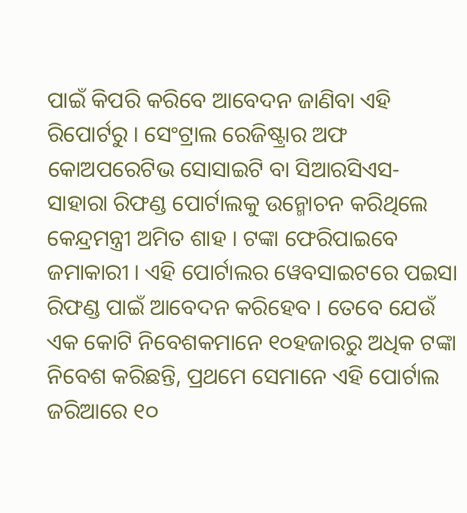ପାଇଁ କିପରି କରିବେ ଆବେଦନ ଜାଣିବା ଏହି ରିପୋର୍ଟରୁ । ସେଂଟ୍ରାଲ ରେଜିଷ୍ଟ୍ରାର ଅଫ କୋଅପରେଟିଭ ସୋସାଇଟି ବା ସିଆରସିଏସ- ସାହାରା ରିଫଣ୍ଡ ପୋର୍ଟାଲକୁ ଉନ୍ମୋଚନ କରିଥିଲେ କେନ୍ଦ୍ରମନ୍ତ୍ରୀ ଅମିତ ଶାହ । ଟଙ୍କା ଫେରିପାଇବେ ଜମାକାରୀ । ଏହି ପୋର୍ଟାଲର ୱେବସାଇଟରେ ପଇସା ରିଫଣ୍ଡ ପାଇଁ ଆବେଦନ କରିହେବ । ତେବେ ଯେଉଁ ଏକ କୋଟି ନିବେଶକମାନେ ୧୦ହଜାରରୁ ଅଧିକ ଟଙ୍କା ନିବେଶ କରିଛନ୍ତି, ପ୍ରଥମେ ସେମାନେ ଏହି ପୋର୍ଟାଲ ଜରିଆରେ ୧୦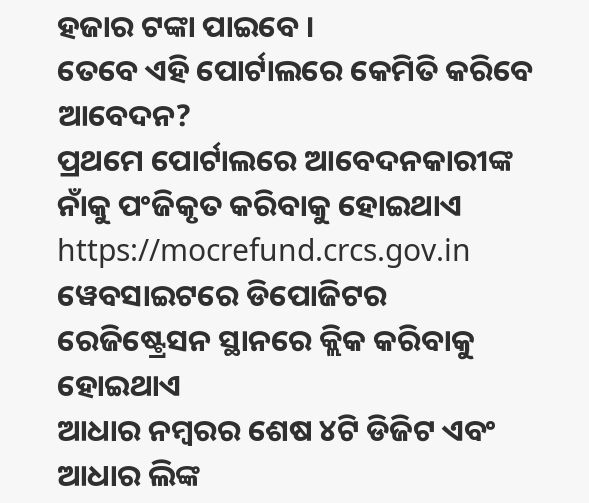ହଜାର ଟଙ୍କା ପାଇବେ ।
ତେବେ ଏହି ପୋର୍ଟାଲରେ କେମିତି କରିବେ ଆବେଦନ?
ପ୍ରଥମେ ପୋର୍ଟାଲରେ ଆବେଦନକାରୀଙ୍କ ନାଁକୁ ପଂଜିକୃତ କରିବାକୁ ହୋଇଥାଏ
https://mocrefund.crcs.gov.in ୱେବସାଇଟରେ ଡିପୋଜିଟର ରେଜିଷ୍ଟ୍ରେସନ ସ୍ଥାନରେ କ୍ଲିକ କରିବାକୁ ହୋଇଥାଏ
ଆଧାର ନମ୍ବରର ଶେଷ ୪ଟି ଡିଜିଟ ଏବଂ ଆଧାର ଲିଙ୍କ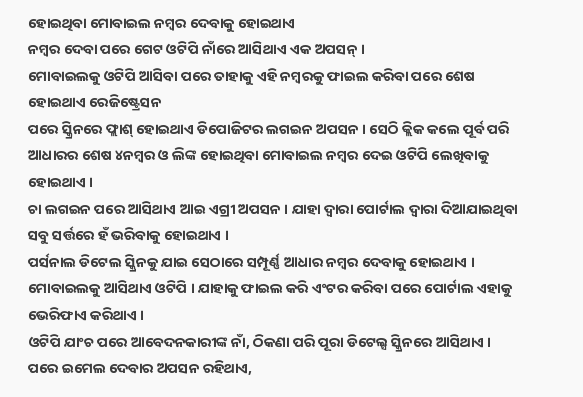ହୋଇଥିବା ମୋବାଇଲ ନମ୍ବର ଦେବାକୁ ହୋଇଥାଏ
ନମ୍ବର ଦେବା ପରେ ଗେଟ ଓଟିପି ନାଁରେ ଆସିଥାଏ ଏକ ଅପସନ୍ ।
ମୋବାଇଲକୁ ଓଟିପି ଆସିବା ପରେ ତାହାକୁ ଏହି ନମ୍ବରକୁ ଫାଇଲ କରିବା ପରେ ଶେଷ ହୋଇଥାଏ ରେଜିଷ୍ଟ୍ରେସନ
ପରେ ସ୍କ୍ରିନରେ ଫ୍ଲାଶ୍ ହୋଇଥାଏ ଡିପୋଜିଟର ଲଗଇନ ଅପସନ । ସେଠି କ୍ଲିକ କଲେ ପୂର୍ବ ପରି ଆଧାରର ଶେଷ ୪ନମ୍ବର ଓ ଲିଙ୍କ ହୋଇଥିବା ମୋବାଇଲ ନମ୍ବର ଦେଇ ଓଟିପି ଲେଖିବାକୁ ହୋଇଥାଏ ।
ଚା ଲଗଇନ ପରେ ଆସିଥାଏ ଆଇ ଏଗ୍ରୀ ଅପସନ । ଯାହା ଦ୍ୱାରା ପୋର୍ଟାଲ ଦ୍ୱାରା ଦିଆଯାଇଥିବା ସବୁ ସର୍ତ୍ତରେ ହଁ ଭରିବାକୁ ହୋଇଥାଏ ।
ପର୍ସନାଲ ଡିଟେଲ ସ୍କ୍ରିନକୁ ଯାଇ ସେଠାରେ ସମ୍ପୂର୍ଣ୍ଣ ଆଧାର ନମ୍ବର ଦେବାକୁ ହୋଇଥାଏ । ମୋବାଇଲକୁ ଆସିଥାଏ ଓଟିପି । ଯାହାକୁ ଫାଇଲ କରି ଏଂଟର କରିବା ପରେ ପୋର୍ଟାଲ ଏହାକୁ ଭେରିଫାଏ କରିଥାଏ ।
ଓଟିପି ଯାଂଚ ପରେ ଆବେଦନକାରୀଙ୍କ ନାଁ, ଠିକଣା ପରି ପୂରା ଡିଟେଲ୍ସ ସ୍କ୍ରିନରେ ଆସିଥାଏ ।
ପରେ ଇମେଲ ଦେବାର ଅପସନ ରହିଥାଏ,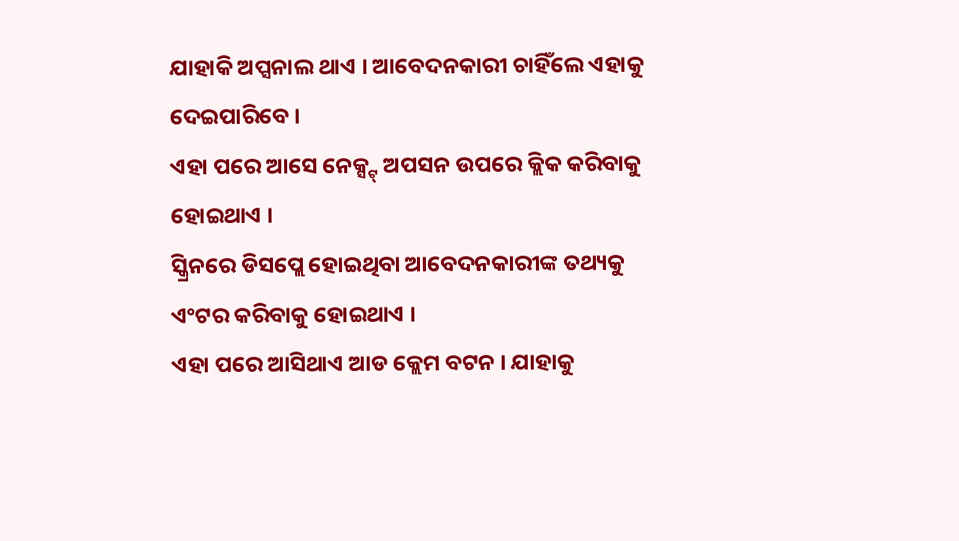ଯାହାକି ଅପ୍ସନାଲ ଥାଏ । ଆବେଦନକାରୀ ଚାହିଁଲେ ଏହାକୁ ଦେଇପାରିବେ ।
ଏହା ପରେ ଆସେ ନେକ୍ସ୍ଟ୍ ଅପସନ ଉପରେ କ୍ଲିକ କରିବାକୁ ହୋଇଥାଏ ।
ସ୍କ୍ରିନରେ ଡିସପ୍ଲେ ହୋଇଥିବା ଆବେଦନକାରୀଙ୍କ ତଥ୍ୟକୁ ଏଂଟର କରିବାକୁ ହୋଇଥାଏ ।
ଏହା ପରେ ଆସିଥାଏ ଆଡ କ୍ଲେମ ବଟନ । ଯାହାକୁ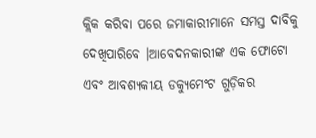କ୍ଲିକ କରିବା ପରେ ଜମାକାରୀମାନେ ସମସ୍ତ ଦାବିକୁ ଦେଖିପାରିବେ ।ଆବେଦନକାରୀଙ୍କ ଏକ ଫୋଟୋ ଏବଂ ଆବଶ୍ୟକୀୟ ଡକ୍ୟୁମେଂଟ ଗୁଡ଼ିକର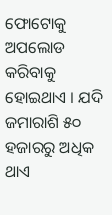ଫୋଟୋକୁ ଅପଲୋଡ କରିବାକୁ ହୋଇଥାଏ । ଯଦି ଜମାରାଶି ୫୦ ହଜାରରୁ ଅଧିକ ଥାଏ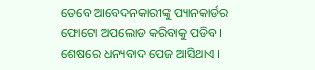ତେବେ ଆବେଦନକାରୀଙ୍କୁ ପ୍ୟାନକାର୍ଡର ଫୋଟୋ ଅପଲୋଡ କରିବାକୁ ପଡିବ । ଶେଷରେ ଧନ୍ୟବାଦ ପେଜ ଆସିଥାଏ ।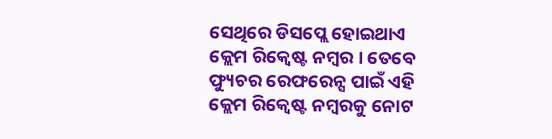ସେଥିରେ ଡିସପ୍ଲେ ହୋଇଥାଏ କ୍ଲେମ ରିକ୍ୱେଷ୍ଟ ନମ୍ବର । ତେବେ ଫ୍ୟୁଚର ରେଫରେନ୍ସ ପାଇଁ ଏହି କ୍ଲେମ ରିକ୍ୱେଷ୍ଟ ନମ୍ବରକୁ ନୋଟ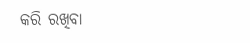କରି ରଖିବା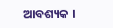ଆବଶ୍ୟକ ।